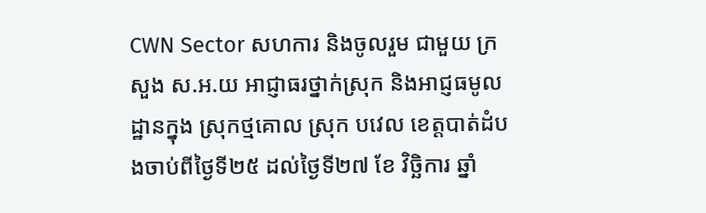CWN Sector សហការ និងចូលរួម ជាមួយ ក្រសួង ស.អ.យ អាជ្ញាធរថ្នាក់ស្រុក និងអាជ្ញធមូលដ្ឋានក្នុង ស្រុកថ្មគោល ស្រុក បវេល ខេត្តបាត់ដំបងចាប់ពីថ្ងៃទី២៥ ដល់ថ្ងៃទី២៧ ខែ វិច្ឆិការ ឆ្នាំ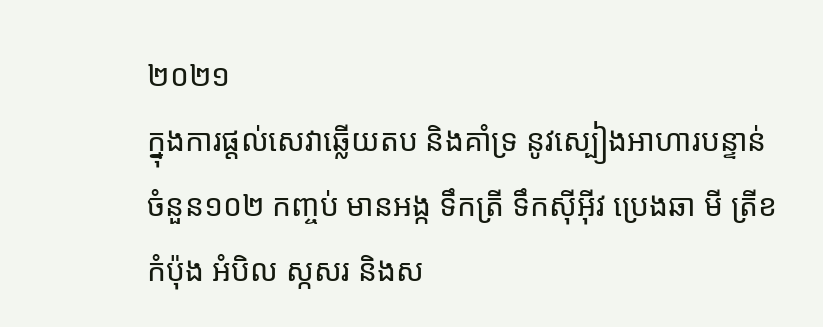២០២១
ក្នុងការផ្តល់សេវាឆ្លើយតប និងគាំទ្រ នូវស្បៀងអាហារបន្ទាន់ ចំនួន១០២ កញ្ចប់ មានអង្ក ទឹកត្រី ទឹកស៊ីអ៊ីវ ប្រេងឆា មី ត្រីខកំប៉ុង អំបិល ស្កសរ និងស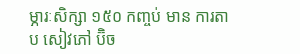ម្ភារៈសិក្សា ១៥០ កញ្ចប់ មាន ការតាប សៀវភៅ ប៊ិច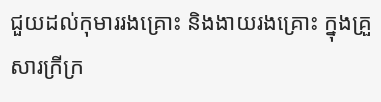ជួយដល់កុមាររងគ្រោះ និងងាយរងគ្រោះ ក្នុងគ្រួសារក្រីក្រ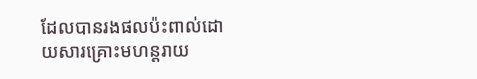ដែលបានរងផលប៉ះពាល់ដោយសារគ្រោះមហន្តរាយ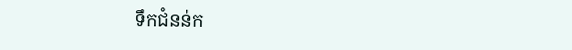ទឹកជំនន់ក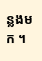ន្លងមក ។